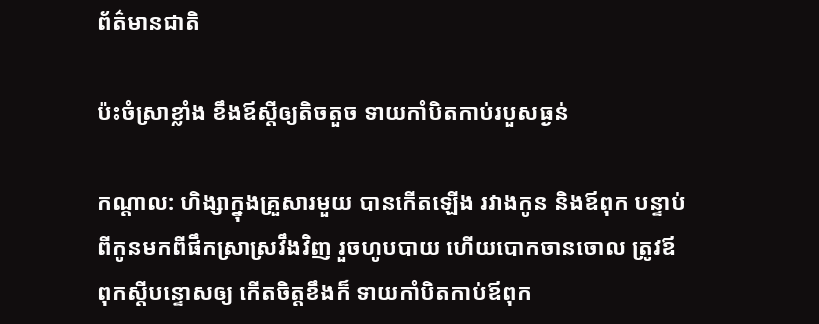ព័ត៌មានជាតិ

ប៉ះចំស្រាខ្លាំង ខឹងឪស្តីឲ្យតិចតួច ទាយកាំបិតកាប់របួសធ្ងន់

កណ្តាល: ហិង្សាក្នុងគ្រួសារមួយ បានកើតឡើង រវាងកូន និងឪពុក បន្ទាប់ពីកូនមកពីផឹកស្រាស្រវឹងវិញ រួចហូបបាយ ហើយបោកចានចោល ត្រូវឪពុកស្តីបន្ទោសឲ្យ កើតចិត្តខឹងក៏ ទាយកាំបិតកាប់ឪពុក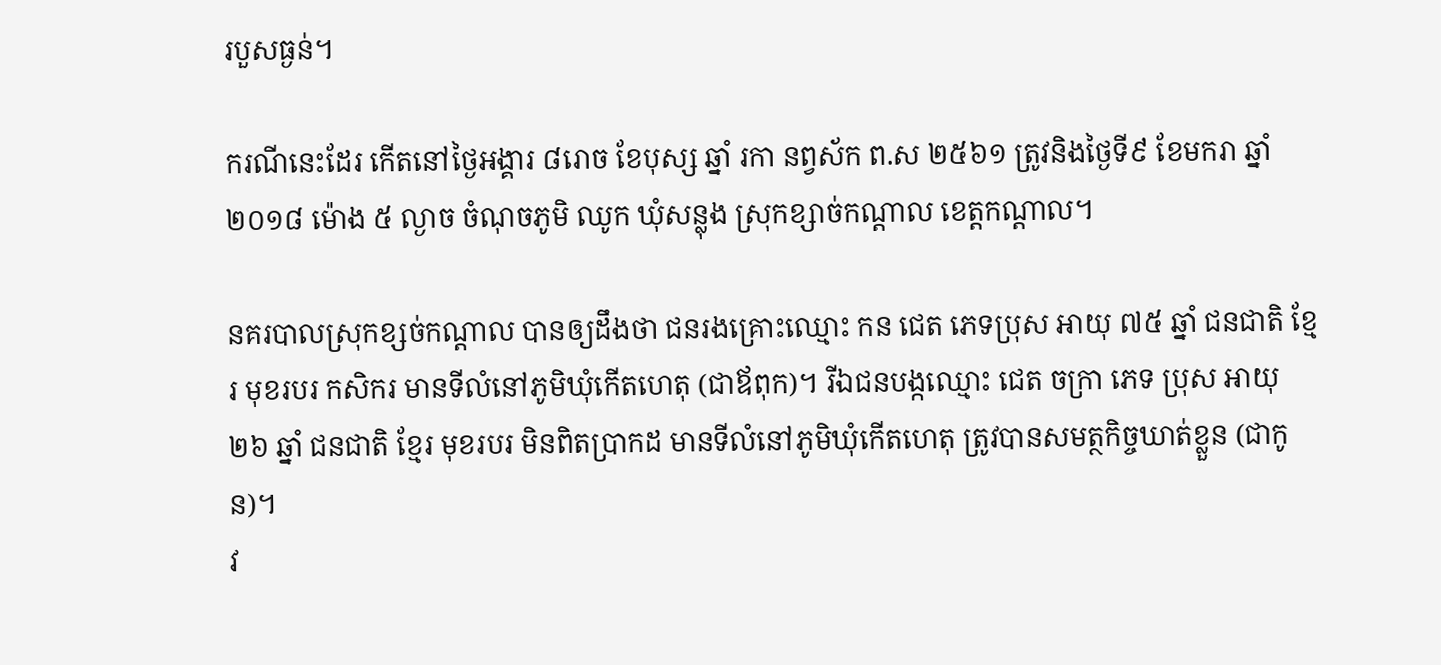របួសធ្ងន់។

ករណីនេះដែរ កើតនៅថ្ងៃអង្គារ ៨រោច ខែបុស្ស ឆ្នាំ រកា នព្វស័ក ព.ស ២៥៦១ ត្រូវនិងថ្ងៃទី៩ ខែមករា ឆ្នាំ២០១៨ ម៉ោង ៥ ល្ងាច ចំណុចភូមិ ឈូក ឃុំសន្លុង ស្រុកខ្សាច់កណ្តាល ខេត្តកណ្តាល។

នគរបាលស្រុកខ្សច់កណ្តាល បានឲ្យដឹងថា ជនរងគ្រោះឈ្មោះ កន ជេត ភេទប្រុស អាយុ ៧៥ ឆ្នាំ ជនជាតិ ខ្មែរ មុខរបរ កសិករ មានទីលំនៅភូមិឃុំកើតហេតុ (ជាឪពុក)។ រីឯជនបង្កឈ្មោះ ជេត ចក្រា ភេទ ប្រុស អាយុ ២៦ ឆ្នាំ ជនជាតិ ខ្មែរ មុខរបរ មិនពិតប្រាកដ មានទីលំនៅភូមិឃុំកើតហេតុ ត្រូវបានសមត្ថកិច្ចឃាត់ខ្លួន (ជាកូន)។
វ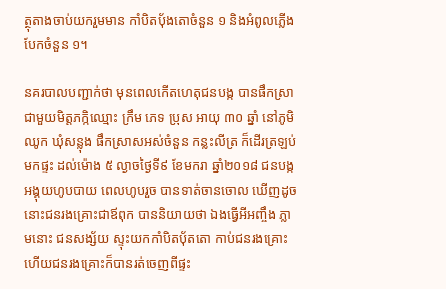ត្ថុតាងចាប់យករួមមាន កាំបិតបុ័ងតោចំនួន ១ និងអំពូលភ្លើងបែកចំនួន ១។

នគរបាលបញ្ជាក់ថា មុនពេលកើតហេតុជនបង្ក បានផឹកស្រាជាមួយមិត្តភក្កិឈ្មោះ ក្រឹម ភេទ ប្រុស អាយុ ៣០ ឆ្នាំ នៅភូមិឈូក ឃុំសន្លុង ផឹកស្រាសអស់ចំនួន កន្លះលីត្រ ក៏ដើរត្រឡប់មកផ្ទះ ដល់ម៉ោង ៥ ល្ងាចថ្ងៃទី៩ ខែមករា ឆ្នាំ២០១៨ ជនបង្កអង្គុយហូបបាយ ពេលហូបរួច បានទាត់ចានចោល ឃើញដូចនោះជនរងគ្រោះជាឪពុក បាននិយាយថា ឯងធ្វើអីអញ្ចឹង ភ្លាមនោះ ជនសង្ស័យ ស្ទុះយកកាំបិតបុ័តតោ កាប់ជនរងគ្រោះ ហើយជនរងគ្រោះក៏បានរត់ចេញពីផ្ទះ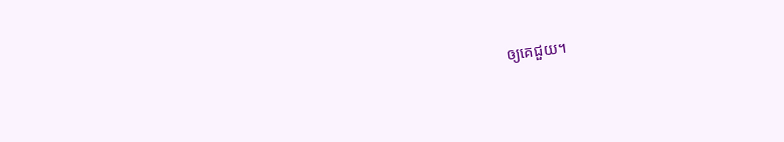ឲ្យគេជួយ។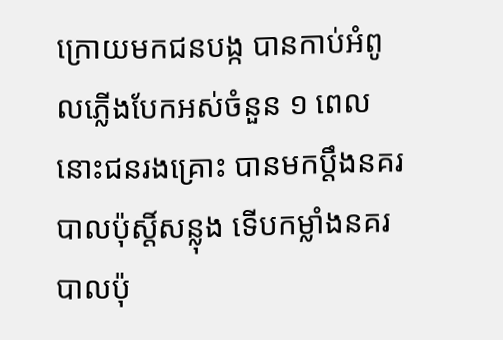ក្រោយមកជនបង្ក បានកាប់អំពូលភ្លើងបែកអស់ចំនួន ១ ពេលនោះជនរងគ្រោះ បានមកប្តឹងនគរបាលប៉ុស្តិ៍សន្លុង ទើបកម្លាំងនគរបាលប៉ុ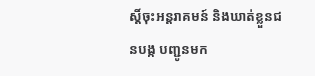ស្តិ៍ចុះអន្តរាគមន៍ និងឃាត់ខ្លួនជនបង្ក បញ្ជូនមក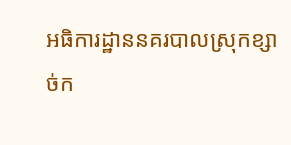អធិការដ្ឋាននគរបាលស្រុកខ្សាច់ក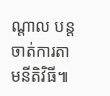ណ្តាល បន្តចាត់ការតាមនីតិវិធី៕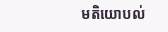មតិយោបល់